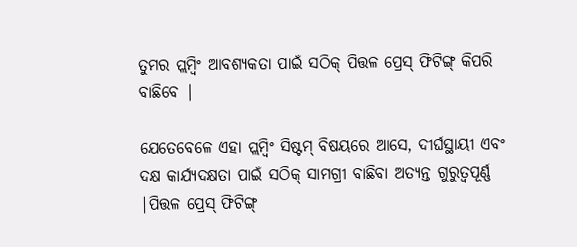ତୁମର ପ୍ଲମ୍ବିଂ ଆବଶ୍ୟକତା ପାଇଁ ସଠିକ୍ ପିତ୍ତଳ ପ୍ରେସ୍ ଫିଟିଙ୍ଗ୍ କିପରି ବାଛିବେ |

ଯେତେବେଳେ ଏହା ପ୍ଲମ୍ବିଂ ସିଷ୍ଟମ୍ ବିଷୟରେ ଆସେ, ଦୀର୍ଘସ୍ଥାୟୀ ଏବଂ ଦକ୍ଷ କାର୍ଯ୍ୟଦକ୍ଷତା ପାଇଁ ସଠିକ୍ ସାମଗ୍ରୀ ବାଛିବା ଅତ୍ୟନ୍ତ ଗୁରୁତ୍ୱପୂର୍ଣ୍ଣ |ପିତ୍ତଳ ପ୍ରେସ୍ ଫିଟିଙ୍ଗ୍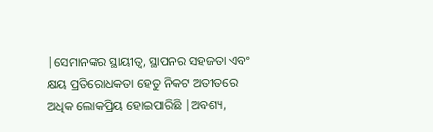|ସେମାନଙ୍କର ସ୍ଥାୟୀତ୍ୱ, ସ୍ଥାପନର ସହଜତା ଏବଂ କ୍ଷୟ ପ୍ରତିରୋଧକତା ହେତୁ ନିକଟ ଅତୀତରେ ଅଧିକ ଲୋକପ୍ରିୟ ହୋଇପାରିଛି |ଅବଶ୍ୟ,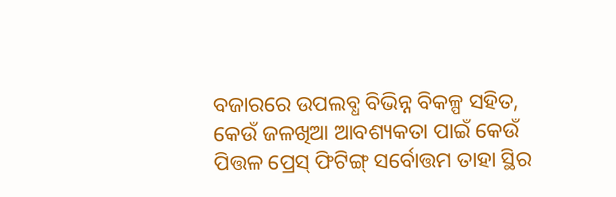ବଜାରରେ ଉପଲବ୍ଧ ବିଭିନ୍ନ ବିକଳ୍ପ ସହିତ, କେଉଁ ଜଳଖିଆ ଆବଶ୍ୟକତା ପାଇଁ କେଉଁ ପିତ୍ତଳ ପ୍ରେସ୍ ଫିଟିଙ୍ଗ୍ ସର୍ବୋତ୍ତମ ତାହା ସ୍ଥିର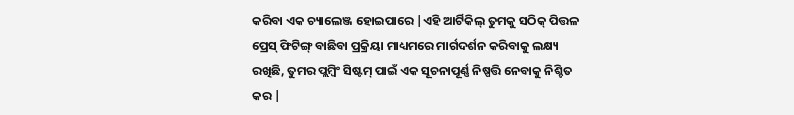କରିବା ଏକ ଚ୍ୟାଲେଞ୍ଜ ହୋଇପାରେ |ଏହି ଆର୍ଟିକିଲ୍ ତୁମକୁ ସଠିକ୍ ପିତ୍ତଳ ପ୍ରେସ୍ ଫିଟିଙ୍ଗ୍ ବାଛିବା ପ୍ରକ୍ରିୟା ମାଧ୍ୟମରେ ମାର୍ଗଦର୍ଶନ କରିବାକୁ ଲକ୍ଷ୍ୟ ରଖିଛି, ତୁମର ପ୍ଲମ୍ବିଂ ସିଷ୍ଟମ୍ ପାଇଁ ଏକ ସୂଚନାପୂର୍ଣ୍ଣ ନିଷ୍ପତ୍ତି ନେବାକୁ ନିଶ୍ଚିତ କର |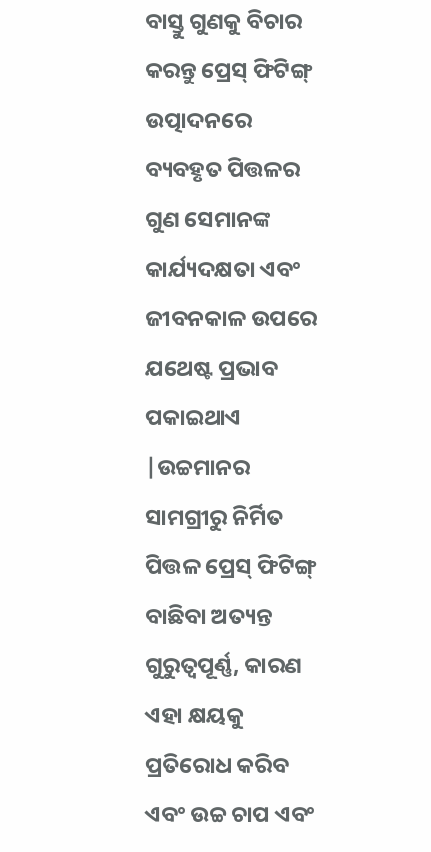ବାସ୍ତୁ ଗୁଣକୁ ବିଚାର କରନ୍ତୁ ପ୍ରେସ୍ ଫିଟିଙ୍ଗ୍ ଉତ୍ପାଦନରେ ବ୍ୟବହୃତ ପିତ୍ତଳର ଗୁଣ ସେମାନଙ୍କ କାର୍ଯ୍ୟଦକ୍ଷତା ଏବଂ ଜୀବନକାଳ ଉପରେ ଯଥେଷ୍ଟ ପ୍ରଭାବ ପକାଇଥାଏ |ଉଚ୍ଚମାନର ସାମଗ୍ରୀରୁ ନିର୍ମିତ ପିତ୍ତଳ ପ୍ରେସ୍ ଫିଟିଙ୍ଗ୍ ବାଛିବା ଅତ୍ୟନ୍ତ ଗୁରୁତ୍ୱପୂର୍ଣ୍ଣ, କାରଣ ଏହା କ୍ଷୟକୁ ପ୍ରତିରୋଧ କରିବ ଏବଂ ଉଚ୍ଚ ଚାପ ଏବଂ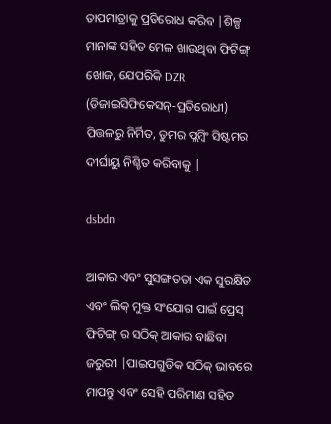ତାପମାତ୍ରାକୁ ପ୍ରତିରୋଧ କରିବ |ଶିଳ୍ପ ମାନାଙ୍କ ସହିତ ମେଳ ଖାଉଥିବା ଫିଟିଙ୍ଗ୍ ଖୋଜ, ଯେପରିକି DZR (ଡିଜାଇସିଫିକେସନ୍-ପ୍ରତିରୋଧୀ) ପିତ୍ତଳରୁ ନିର୍ମିତ, ତୁମର ପ୍ଲମ୍ବିଂ ସିଷ୍ଟମର ଦୀର୍ଘାୟୁ ନିଶ୍ଚିତ କରିବାକୁ |

dsbdn

ଆକାର ଏବଂ ସୁସଙ୍ଗତତା ଏକ ସୁରକ୍ଷିତ ଏବଂ ଲିକ୍ ମୁକ୍ତ ସଂଯୋଗ ପାଇଁ ପ୍ରେସ୍ ଫିଟିଙ୍ଗ୍ ର ସଠିକ୍ ଆକାର ବାଛିବା ଜରୁରୀ |ପାଇପଗୁଡିକ ସଠିକ୍ ଭାବରେ ମାପନ୍ତୁ ଏବଂ ସେହି ପରିମାଣ ସହିତ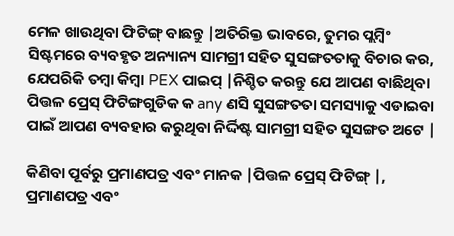ମେଳ ଖାଉଥିବା ଫିଟିଙ୍ଗ୍ ବାଛନ୍ତୁ |ଅତିରିକ୍ତ ଭାବରେ, ତୁମର ପ୍ଲମ୍ବିଂ ସିଷ୍ଟମରେ ବ୍ୟବହୃତ ଅନ୍ୟାନ୍ୟ ସାମଗ୍ରୀ ସହିତ ସୁସଙ୍ଗତତାକୁ ବିଚାର କର, ଯେପରିକି ତମ୍ବା କିମ୍ବା PEX ପାଇପ୍ |ନିଶ୍ଚିତ କରନ୍ତୁ ଯେ ଆପଣ ବାଛିଥିବା ପିତ୍ତଳ ପ୍ରେସ୍ ଫିଟିଙ୍ଗଗୁଡିକ କ any ଣସି ସୁସଙ୍ଗତତା ସମସ୍ୟାକୁ ଏଡାଇବା ପାଇଁ ଆପଣ ବ୍ୟବହାର କରୁଥିବା ନିର୍ଦ୍ଦିଷ୍ଟ ସାମଗ୍ରୀ ସହିତ ସୁସଙ୍ଗତ ଅଟେ |

କିଣିବା ପୂର୍ବରୁ ପ୍ରମାଣପତ୍ର ଏବଂ ମାନକ |ପିତ୍ତଳ ପ୍ରେସ୍ ଫିଟିଙ୍ଗ୍ |, ପ୍ରମାଣପତ୍ର ଏବଂ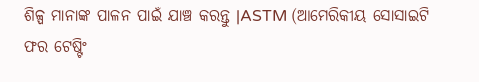ଶିଳ୍ପ ମାନାଙ୍କ ପାଳନ ପାଇଁ ଯାଞ୍ଚ କରନ୍ତୁ |ASTM (ଆମେରିକୀୟ ସୋସାଇଟି ଫର ଟେଷ୍ଟିଂ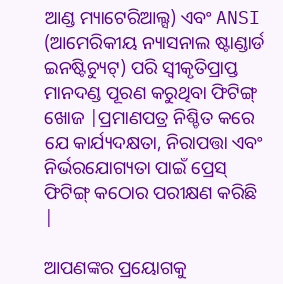ଆଣ୍ଡ ମ୍ୟାଟେରିଆଲ୍ସ) ଏବଂ ANSI (ଆମେରିକୀୟ ନ୍ୟାସନାଲ ଷ୍ଟାଣ୍ଡାର୍ଡ ଇନଷ୍ଟିଚ୍ୟୁଟ୍) ପରି ସ୍ୱୀକୃତିପ୍ରାପ୍ତ ମାନଦଣ୍ଡ ପୂରଣ କରୁଥିବା ଫିଟିଙ୍ଗ୍ ଖୋଜ |ପ୍ରମାଣପତ୍ର ନିଶ୍ଚିତ କରେ ଯେ କାର୍ଯ୍ୟଦକ୍ଷତା, ନିରାପତ୍ତା ଏବଂ ନିର୍ଭରଯୋଗ୍ୟତା ପାଇଁ ପ୍ରେସ୍ ଫିଟିଙ୍ଗ୍ କଠୋର ପରୀକ୍ଷଣ କରିଛି |

ଆପଣଙ୍କର ପ୍ରୟୋଗକୁ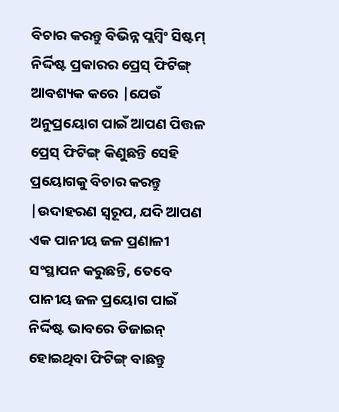ବିଚାର କରନ୍ତୁ ବିଭିନ୍ନ ପ୍ଲମ୍ବିଂ ସିଷ୍ଟମ୍ ନିର୍ଦ୍ଦିଷ୍ଟ ପ୍ରକାରର ପ୍ରେସ୍ ଫିଟିଙ୍ଗ୍ ଆବଶ୍ୟକ କରେ |ଯେଉଁ ଅନୁପ୍ରୟୋଗ ପାଇଁ ଆପଣ ପିତ୍ତଳ ପ୍ରେସ୍ ଫିଟିଙ୍ଗ୍ କିଣୁଛନ୍ତି ସେହି ପ୍ରୟୋଗକୁ ବିଚାର କରନ୍ତୁ |ଉଦାହରଣ ସ୍ୱରୂପ, ଯଦି ଆପଣ ଏକ ପାନୀୟ ଜଳ ପ୍ରଣାଳୀ ସଂସ୍ଥାପନ କରୁଛନ୍ତି, ତେବେ ପାନୀୟ ଜଳ ପ୍ରୟୋଗ ପାଇଁ ନିର୍ଦ୍ଦିଷ୍ଟ ଭାବରେ ଡିଜାଇନ୍ ହୋଇଥିବା ଫିଟିଙ୍ଗ୍ ବାଛନ୍ତୁ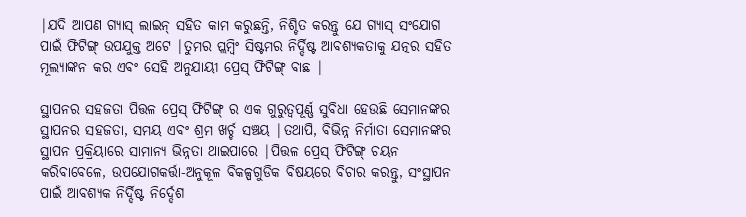|ଯଦି ଆପଣ ଗ୍ୟାସ୍ ଲାଇନ୍ ସହିତ କାମ କରୁଛନ୍ତି, ନିଶ୍ଚିତ କରନ୍ତୁ ଯେ ଗ୍ୟାସ୍ ସଂଯୋଗ ପାଇଁ ଫିଟିଙ୍ଗ୍ ଉପଯୁକ୍ତ ଅଟେ |ତୁମର ପ୍ଲମ୍ବିଂ ସିଷ୍ଟମର ନିର୍ଦ୍ଦିଷ୍ଟ ଆବଶ୍ୟକତାକୁ ଯତ୍ନର ସହିତ ମୂଲ୍ୟାଙ୍କନ କର ଏବଂ ସେହି ଅନୁଯାୟୀ ପ୍ରେସ୍ ଫିଟିଙ୍ଗ୍ ବାଛ |

ସ୍ଥାପନର ସହଜତା ପିତ୍ତଳ ପ୍ରେସ୍ ଫିଟିଙ୍ଗ୍ ର ଏକ ଗୁରୁତ୍ୱପୂର୍ଣ୍ଣ ସୁବିଧା ହେଉଛି ସେମାନଙ୍କର ସ୍ଥାପନର ସହଜତା, ସମୟ ଏବଂ ଶ୍ରମ ଖର୍ଚ୍ଚ ସଞ୍ଚୟ |ତଥାପି, ବିଭିନ୍ନ ନିର୍ମାତା ସେମାନଙ୍କର ସ୍ଥାପନ ପ୍ରକ୍ରିୟାରେ ସାମାନ୍ୟ ଭିନ୍ନତା ଥାଇପାରେ |ପିତ୍ତଳ ପ୍ରେସ୍ ଫିଟିଙ୍ଗ୍ ଚୟନ କରିବାବେଳେ, ଉପଯୋଗକର୍ତ୍ତା-ଅନୁକୂଳ ବିକଳ୍ପଗୁଡିକ ବିଷୟରେ ବିଚାର କରନ୍ତୁ, ସଂସ୍ଥାପନ ପାଇଁ ଆବଶ୍ୟକ ନିର୍ଦ୍ଦିଷ୍ଟ ନିର୍ଦ୍ଦେଶ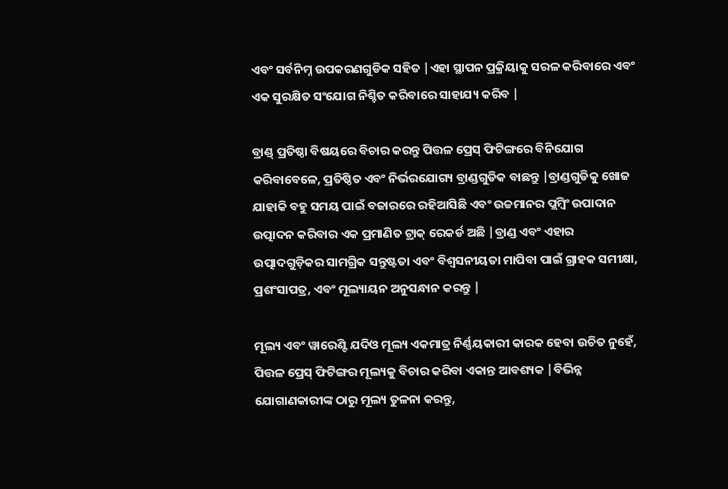ଏବଂ ସର୍ବନିମ୍ନ ଉପକରଣଗୁଡିକ ସହିତ |ଏହା ସ୍ଥାପନ ପ୍ରକ୍ରିୟାକୁ ସରଳ କରିବାରେ ଏବଂ ଏକ ସୁରକ୍ଷିତ ସଂଯୋଗ ନିଶ୍ଚିତ କରିବାରେ ସାହାଯ୍ୟ କରିବ |

ବ୍ରାଣ୍ଡ୍ ପ୍ରତିଷ୍ଠା ବିଷୟରେ ବିଚାର କରନ୍ତୁ ପିତ୍ତଳ ପ୍ରେସ୍ ଫିଟିଙ୍ଗରେ ବିନିଯୋଗ କରିବାବେଳେ, ପ୍ରତିଷ୍ଠିତ ଏବଂ ନିର୍ଭରଯୋଗ୍ୟ ବ୍ରାଣ୍ଡଗୁଡିକ ବାଛନ୍ତୁ |ବ୍ରାଣ୍ଡଗୁଡିକୁ ଖୋଜ ଯାହାକି ବହୁ ସମୟ ପାଇଁ ବଜାରରେ ରହିଆସିଛି ଏବଂ ଉଚ୍ଚମାନର ପ୍ଲମ୍ବିଂ ଉପାଦାନ ଉତ୍ପାଦନ କରିବାର ଏକ ପ୍ରମାଣିତ ଟ୍ରାକ୍ ରେକର୍ଡ ଅଛି |ବ୍ରାଣ୍ଡ ଏବଂ ଏହାର ଉତ୍ପାଦଗୁଡ଼ିକର ସାମଗ୍ରିକ ସନ୍ତୁଷ୍ଟତା ଏବଂ ବିଶ୍ୱସନୀୟତା ମାପିବା ପାଇଁ ଗ୍ରାହକ ସମୀକ୍ଷା, ପ୍ରଶଂସାପତ୍ର, ଏବଂ ମୂଲ୍ୟାୟନ ଅନୁସନ୍ଧାନ କରନ୍ତୁ |

ମୂଲ୍ୟ ଏବଂ ୱାରେଣ୍ଟି ଯଦିଓ ମୂଲ୍ୟ ଏକମାତ୍ର ନିର୍ଣ୍ଣୟକାରୀ କାରକ ହେବା ଉଚିତ ନୁହେଁ, ପିତ୍ତଳ ପ୍ରେସ୍ ଫିଟିଙ୍ଗର ମୂଲ୍ୟକୁ ବିଚାର କରିବା ଏକାନ୍ତ ଆବଶ୍ୟକ |ବିଭିନ୍ନ ଯୋଗାଣକାରୀଙ୍କ ଠାରୁ ମୂଲ୍ୟ ତୁଳନା କରନ୍ତୁ,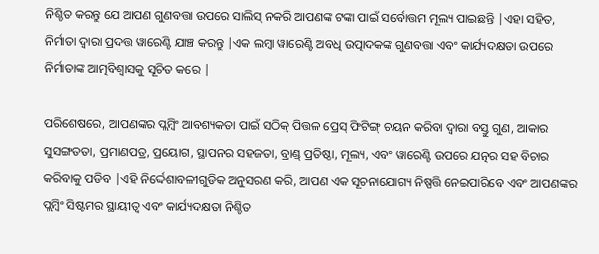ନିଶ୍ଚିତ କରନ୍ତୁ ଯେ ଆପଣ ଗୁଣବତ୍ତା ଉପରେ ସାଲିସ୍ ନକରି ଆପଣଙ୍କ ଟଙ୍କା ପାଇଁ ସର୍ବୋତ୍ତମ ମୂଲ୍ୟ ପାଇଛନ୍ତି |ଏହା ସହିତ, ନିର୍ମାତା ଦ୍ୱାରା ପ୍ରଦତ୍ତ ୱାରେଣ୍ଟି ଯାଞ୍ଚ କରନ୍ତୁ |ଏକ ଲମ୍ବା ୱାରେଣ୍ଟି ଅବଧି ଉତ୍ପାଦକଙ୍କ ଗୁଣବତ୍ତା ଏବଂ କାର୍ଯ୍ୟଦକ୍ଷତା ଉପରେ ନିର୍ମାତାଙ୍କ ଆତ୍ମବିଶ୍ୱାସକୁ ସୂଚିତ କରେ |

ପରିଶେଷରେ, ଆପଣଙ୍କର ପ୍ଲମ୍ବିଂ ଆବଶ୍ୟକତା ପାଇଁ ସଠିକ୍ ପିତ୍ତଳ ପ୍ରେସ୍ ଫିଟିଙ୍ଗ୍ ଚୟନ କରିବା ଦ୍ୱାରା ବସ୍ତୁ ଗୁଣ, ଆକାର ସୁସଙ୍ଗତତା, ପ୍ରମାଣପତ୍ର, ପ୍ରୟୋଗ, ସ୍ଥାପନର ସହଜତା, ବ୍ରାଣ୍ଡ୍ ପ୍ରତିଷ୍ଠା, ମୂଲ୍ୟ, ଏବଂ ୱାରେଣ୍ଟି ଉପରେ ଯତ୍ନର ସହ ବିଚାର କରିବାକୁ ପଡିବ |ଏହି ନିର୍ଦ୍ଦେଶାବଳୀଗୁଡିକ ଅନୁସରଣ କରି, ଆପଣ ଏକ ସୂଚନାଯୋଗ୍ୟ ନିଷ୍ପତ୍ତି ନେଇପାରିବେ ଏବଂ ଆପଣଙ୍କର ପ୍ଲମ୍ବିଂ ସିଷ୍ଟମର ସ୍ଥାୟୀତ୍ୱ ଏବଂ କାର୍ଯ୍ୟଦକ୍ଷତା ନିଶ୍ଚିତ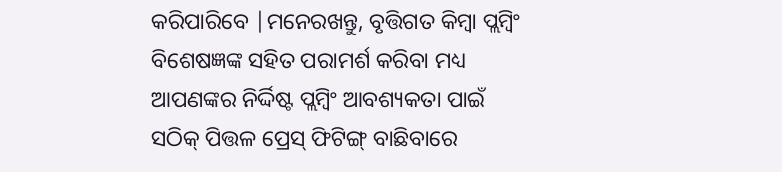କରିପାରିବେ |ମନେରଖନ୍ତୁ, ବୃତ୍ତିଗତ କିମ୍ବା ପ୍ଲମ୍ବିଂ ବିଶେଷଜ୍ଞଙ୍କ ସହିତ ପରାମର୍ଶ କରିବା ମଧ୍ୟ ଆପଣଙ୍କର ନିର୍ଦ୍ଦିଷ୍ଟ ପ୍ଲମ୍ବିଂ ଆବଶ୍ୟକତା ପାଇଁ ସଠିକ୍ ପିତ୍ତଳ ପ୍ରେସ୍ ଫିଟିଙ୍ଗ୍ ବାଛିବାରେ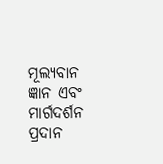ମୂଲ୍ୟବାନ ଜ୍ଞାନ ଏବଂ ମାର୍ଗଦର୍ଶନ ପ୍ରଦାନ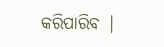କରିପାରିବ |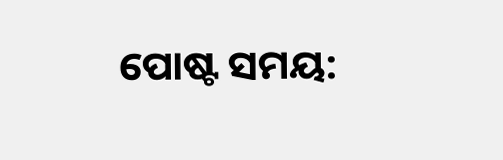ପୋଷ୍ଟ ସମୟ: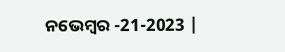ନଭେମ୍ବର -21-2023 |